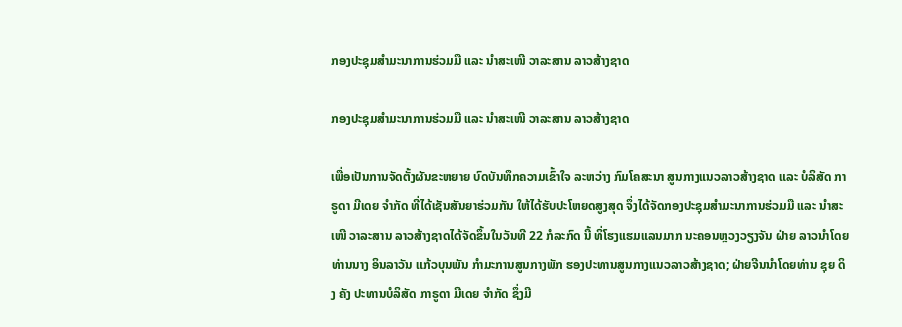ກອງປະຊຸມສໍາມະນາການຮ່ວມມື ແລະ ນຳສະເໜີ ວາລະສານ ລາວສ້າງຊາດ

ກອງປະຊຸມສໍາມະນາການຮ່ວມມື ແລະ ນຳສະເໜີ ວາລະສານ ລາວສ້າງຊາດ

ເພື່ອເປັນການຈັດຕັ້ງຜັນຂະຫຍາຍ ບົດບັນທຶກຄວາມເຂົ້າໃຈ ລະຫວ່າງ ກົມໂຄສະນາ ສູນກາງແນວລາວສ້າງຊາດ ແລະ ບໍລິສັດ ກາຣູດາ ມີເດຍ ຈໍາກັດ ທີ່ໄດ້ເຊັນສັນຍາຮ່ວມກັນ ໃຫ້ໄດ້ຮັບປະໂຫຍດສູງສຸດ ຈຶ່ງໄດ້ຈັດກອງປະຊຸມສໍາມະນາການຮ່ວມມື ແລະ ນຳສະເໜີ ວາລະສານ ລາວສ້າງຊາດໄດ້ຈັດຂຶ້ນໃນວັນທີ 22 ກໍລະກົດ ນີ້ ທິ່ໂຮງແຮມແລນມາກ ນະຄອນຫຼວງວຽງຈັນ ຝ່າຍ ລາວນຳໂດຍ ທ່ານນາງ ອິນລາວັນ ແກ້ວບຸນພັນ ກໍາມະການສູນກາງພັກ ຮອງປະທານສູນກາງແນວລາວສ້າງຊາດ; ຝ່າຍຈີນນຳໂດຍທ່ານ ຊຸຍ ດິງ ຄັງ ປະທານບໍລິສັດ ກາຣູດາ ມີເດຍ ຈໍາກັດ ຊຶ່ງມີ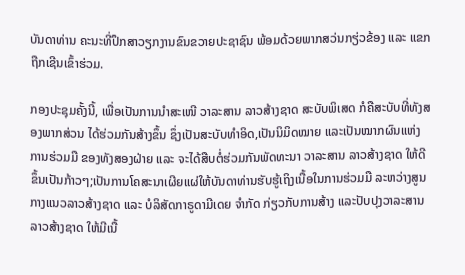ບັນດາທ່ານ ຄະນະທີ່ປຶກສາວຽກງານຂົນຂວາຍປະຊາຊົນ ພ້ອມດ້ວຍພາກສວ່ນກຽ່ວຂ້ອງ ແລະ ແຂກຖືກເຊີນເຂົ້າຮ່ວມ.

ກອງປະຊຸມຄັ້ງນີ້, ເພື່ອເປັນການນຳສະເໜີ ວາລະສານ ລາວສ້າງຊາດ ສະບັບພິເສດ ກໍຄືສະບັບທີ່ທັງສອງພາກສ່ວນ ໄດ້ຮ່ວມກັນສ້າງຂຶ້ນ ຊຶ່ງເປັນສະບັບທໍາອິດ,ເປັນນິມິດໝາຍ ແລະເປັນໝາກຜົນແຫ່ງການຮ່ວມມື ຂອງທັງສອງຝ່າຍ ແລະ ຈະໄດ້ສືບຕໍ່ຮ່ວມກັນພັດທະນາ ວາລະສານ ລາວສ້າງຊາດ ໃຫ້ດີຂຶ້ນເປັນກ້າວໆ;ເປັນການໂຄສະນາເຜີຍແຜ່ໃຫ້ບັນດາທ່ານຮັບຮູ້ເຖິງເນື້ອໃນການຮ່ວມມື ລະຫວ່າງສູນກາງແນວລາວສ້າງຊາດ ແລະ ບໍລິສັດກາຣູດາມີເດຍ ຈໍາກັດ ກ່ຽວກັບການສ້າງ ແລະປັບປຸງວາລະສານ ລາວສ້າງຊາດ ໃຫ້ມີເນື້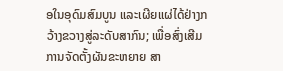ອໃນອຸດົມສົມບູນ ແລະເຜີຍແຜ່ໄດ້ຢ່າງກວ້າງຂວາງສູ່ລະດັບສາກົນ; ເພື່ອສົ່ງເສີມການຈັດຕັ້ງຜັນຂະຫຍາຍ ສາ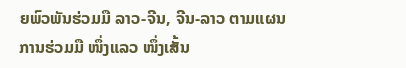ຍພົວພັນຮ່ວມມື ລາວ-ຈີນ, ຈີນ-ລາວ ຕາມແຜນການຮ່ວມມື ໜຶ່ງແລວ ໜຶ່ງເສັ້ນ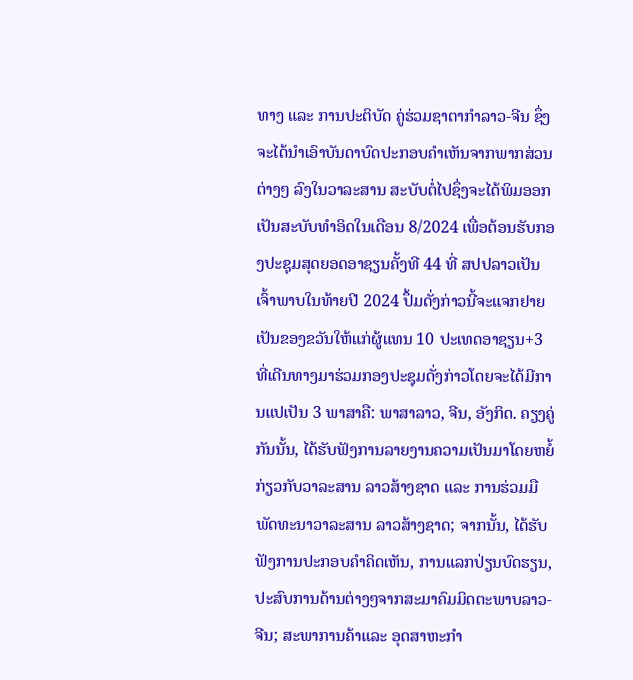ທາງ ແລະ ການປະຕິບັດ ຄູ່ຮ່ວມຊາຕາກໍາລາວ-ຈີນ ຊຶ່ງຈະໄດ້ນໍາເອົາບັນດາບົດປະກອບຄຳເຫັນຈາກພາກສ່ວນຕ່າງໆ ລົງໃນວາລະສານ ສະບັບຕໍ່ໄປຊຶ່ງຈະໄດ້ພິມອອກເປັນສະບັບທໍາອິດໃນເດືອນ 8/2024 ເພື່ອຕ້ອນຮັບກອງປະຊຸມສຸດຍອດອາຊຽນຄັ້ງທີ 44 ທີ່ ສປປລາວເປັນເຈົ້າພາບໃນທ້າຍປີ 2024 ປຶ້ມດັ່ງກ່າວນີ້ຈະແຈກຢາຍເປັນຂອງຂວັນໃຫ້ແກ່ຜູ້ແທນ 10 ປະເທດອາຊຽນ+3 ທີ່ເດີນທາງມາຮ່ວມກອງປະຊຸມດັ່ງກ່າວໂດຍຈະໄດ້ມີການແປເປັນ 3 ພາສາຄື: ພາສາລາວ, ຈີນ, ອັງກິດ. ຄຽງຄູ່ກັນນັ້ນ, ໄດ້ຮັບຟັງການລາຍງານຄວາມເປັນມາໂດຍຫຍໍ້ ກ່ຽວກັບວາລະສານ ລາວສ້າງຊາດ ແລະ ການຮ່ວມມືພັດທະນາວາລະສານ ລາວສ້າງຊາດ; ຈາກນັ້ນ, ໄດ້ຮັບຟັງການປະກອບຄໍາຄິດເຫັນ, ການແລກປ່ຽນບົດຮຽນ, ປະສົບການດ້ານຕ່າງໆຈາກສະມາຄົມມິດຕະພາບລາວ-ຈີນ; ສະພາການຄ້າແລະ ອຸດສາຫະກໍາ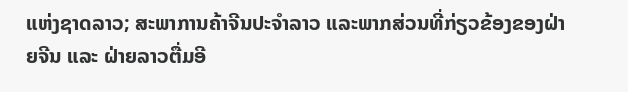ແຫ່ງຊາດລາວ; ສະພາການຄ້າຈີນປະຈໍາລາວ ແລະພາກສ່ວນທີ່ກ່ຽວຂ້ອງຂອງຝ່າຍຈີນ ແລະ ຝ່າຍລາວຕື່ມອີ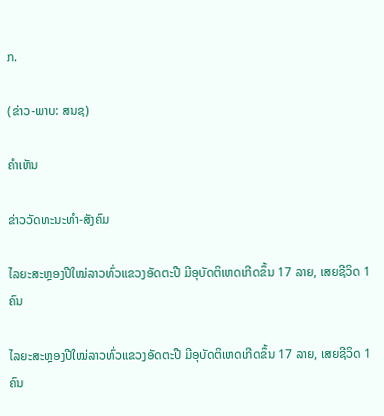ກ.

(ຂ່າວ-ພາບ: ສນຊ)

ຄໍາເຫັນ

ຂ່າວວັດທະນະທຳ-ສັງຄົມ

ໄລຍະສະຫຼອງປີໃໝ່ລາວທົ່ວແຂວງອັດຕະປື ມີອຸບັດຕິເຫດເກີດຂຶ້ນ 17 ລາຍ, ເສຍຊີວິດ 1ຄົນ

ໄລຍະສະຫຼອງປີໃໝ່ລາວທົ່ວແຂວງອັດຕະປື ມີອຸບັດຕິເຫດເກີດຂຶ້ນ 17 ລາຍ, ເສຍຊີວິດ 1ຄົນ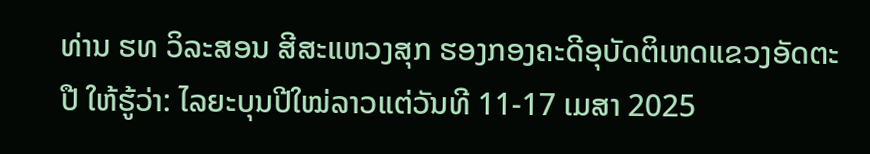ທ່ານ ຮທ ວິລະສອນ ສີສະແຫວງສຸກ ຮອງກອງຄະດີອຸບັດຕິເຫດແຂວງອັດຕະປື ໃຫ້ຮູ້ວ່າ: ໄລຍະບຸນປີໃໝ່ລາວແຕ່ວັນທີ 11-17 ເມສາ 2025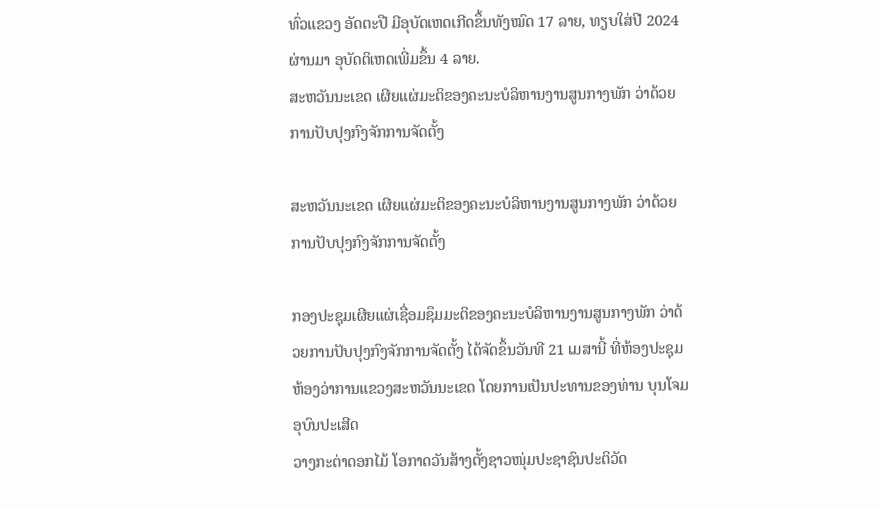ທົ່ວແຂວງ ອັດຕະປື ມີອຸບັດເຫດເກີດຂຶ້ນທັງໝົດ 17 ລາຍ, ທຽບໃສ່ປີ 2024 ຜ່ານມາ ອຸບັດຕິເຫດເພີ່ມຂຶ້ນ 4 ລາຍ.
ສະຫວັນນະເຂດ ເຜີຍແຜ່ມະຕິຂອງຄະນະບໍລິຫານງານສູນກາງພັກ ວ່າດ້ວຍການປັບປຸງກົງຈັກການຈັດຕັ້ງ

ສະຫວັນນະເຂດ ເຜີຍແຜ່ມະຕິຂອງຄະນະບໍລິຫານງານສູນກາງພັກ ວ່າດ້ວຍການປັບປຸງກົງຈັກການຈັດຕັ້ງ

ກອງປະຊຸມເຜີຍແຜ່ເຊື່ອມຊຶມມະຕິຂອງຄະນະບໍລິຫານງານສູນກາງພັກ ວ່າດ້ວຍການປັບປຸງກົງຈັກການຈັດຕັ້ງ ໄດ້ຈັດຂຶ້ນວັນທີ 21 ເມສານີ້ ທີ່ຫ້ອງປະຊຸມຫ້ອງວ່າການແຂວງສະຫວັນນະເຂດ ໂດຍການເປັນປະທານຂອງທ່ານ ບຸນໂຈມ ອຸບົນປະເສີດ
ວາງກະຕ່າດອກໄມ້ ໂອກາດວັນສ້າງຕັ້ງຊາວໜຸ່ມປະຊາຊົນປະຕິວັດ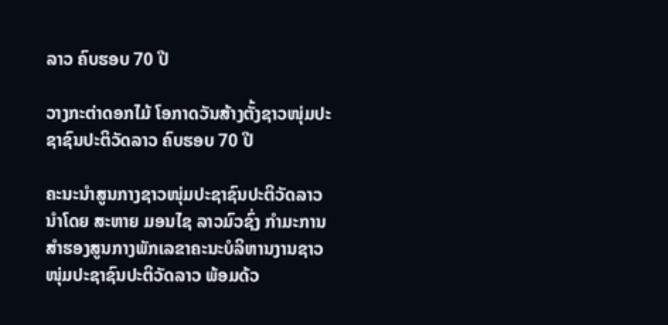ລາວ ຄົບຮອບ 70 ປີ

ວາງກະຕ່າດອກໄມ້ ໂອກາດວັນສ້າງຕັ້ງຊາວໜຸ່ມປະຊາຊົນປະຕິວັດລາວ ຄົບຮອບ 70 ປີ

ຄະນະນຳສູນກາງຊາວໜຸ່ມປະຊາຊົນປະຕິວັດລາວ ນຳໂດຍ ສະຫາຍ ມອນໄຊ ລາວມົວຊົ່ງ ກຳມະການສໍາຮອງສູນກາງພັກເລຂາຄະນະບໍລິຫານງານຊາວໜຸ່ມປະຊາຊົນປະຕິວັດລາວ ພ້ອມດ້ວ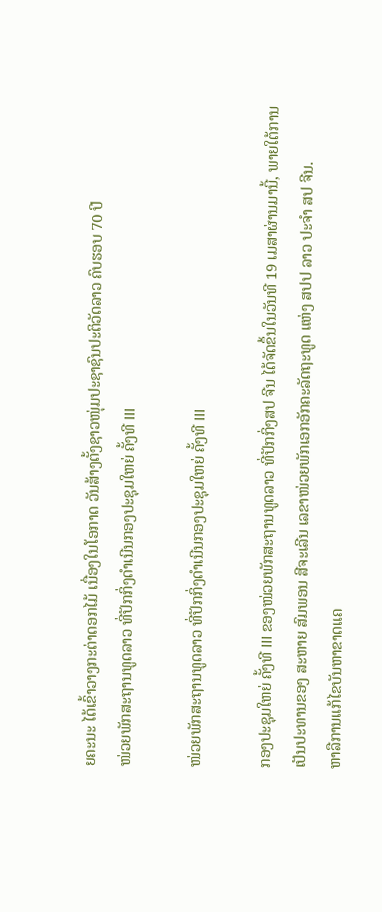ຍຄະນະ ໄດ້ເຂົ້າວາງກະຕ່າດອກໄມ້ ເນື່ອງໃນໂອກາດ ວັນສ້າງຕັ້ງຊາວໜຸ່ມປະຊາຊົນປະຕິວັດລາວ ຄົບຮອບ 70 ປີ
ໜ່ວຍພັກສະຖານທູດລາວ ທີ່ປັກກິ່ງດຳເນີນກອງປະຊຸມໃຫຍ່ ຄັ້ງທີ III

ໜ່ວຍພັກສະຖານທູດລາວ ທີ່ປັກກິ່ງດຳເນີນກອງປະຊຸມໃຫຍ່ ຄັ້ງທີ III

ກອງປະຊຸມໃຫຍ່ ຄັ້ງທີ III ຂອງໜ່ວຍພັກສະຖານທູດລາວ ທີ່ປັກກິ່ງສປ ຈີນ ໄດ້ຈັດຂຶ້ນໃນວັນທີ 19 ເມສາຜ່ານມານີ້, ພາຍໃຕ້ການເປັນປະທານຂອງ ສະຫາຍ ສົມພອນ ສີຈະເລີນ ເລຂາໜ່ວຍພັກເອກອັກຄະລັດຖະທູດ ແຫ່ງ ສປປ ລາວ ປະຈຳ ສປ ຈີນ.
ຫາລືການແກ້ໄຂບັນຫາຂາດແຄ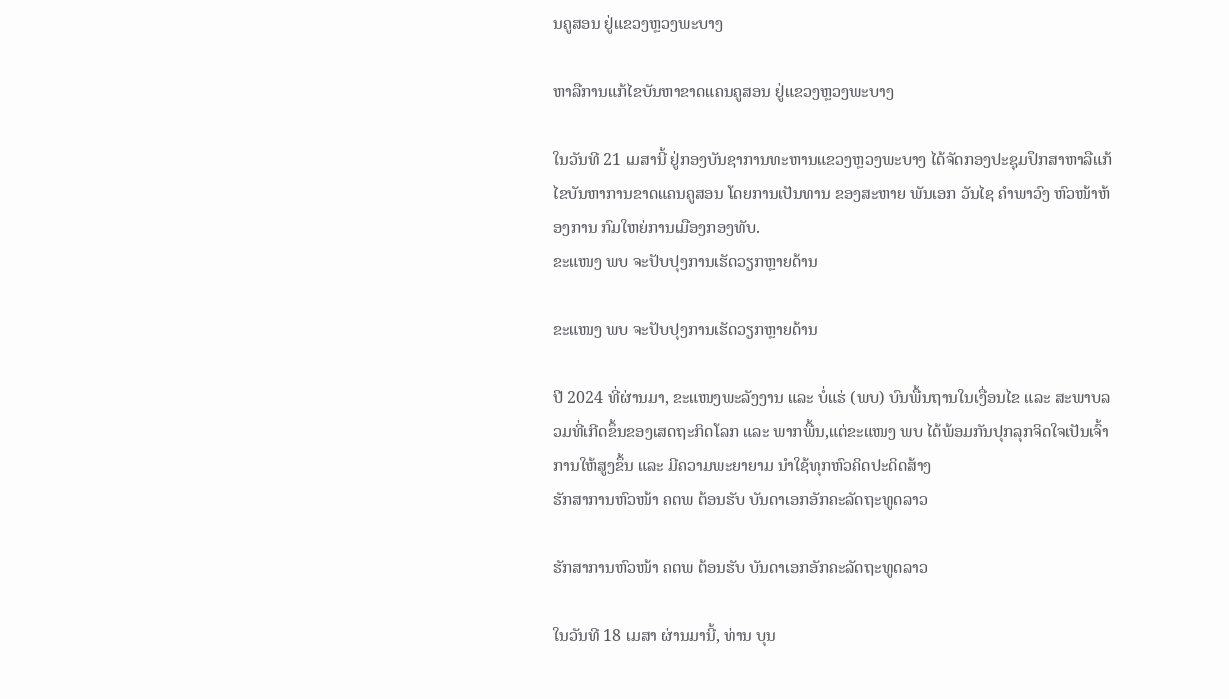ນຄູສອນ ຢູ່ແຂວງຫຼວງພະບາງ

ຫາລືການແກ້ໄຂບັນຫາຂາດແຄນຄູສອນ ຢູ່ແຂວງຫຼວງພະບາງ

ໃນວັນທີ 21 ເມສານີ້ ຢູ່ກອງບັນຊາການທະຫານແຂວງຫຼວງພະບາງ ໄດ້ຈັດກອງປະຊຸມປຶກສາຫາລືແກ້ໄຂບັນຫາການຂາດແຄນຄູສອນ ໂດຍການເປັນທານ ຂອງສະຫາຍ ພັນເອກ ວັນໄຊ ຄຳພາວົງ ຫົວໜ້າຫ້ອງການ ກົມໃຫຍ່ການເມືອງກອງທັບ.
ຂະແໜງ ພບ ຈະປັບປຸງການເຮັດວຽກຫຼາຍດ້ານ

ຂະແໜງ ພບ ຈະປັບປຸງການເຮັດວຽກຫຼາຍດ້ານ

ປີ 2024 ທີ່ຜ່ານມາ, ຂະແໜງພະລັງງານ ແລະ ບໍ່ແຮ່ (ພບ) ບົນພື້ນຖານໃນເງື່ອນໄຂ ແລະ ສະພາບລວມທີ່ເກີດຂຶ້ນຂອງເສດຖະກິດໂລກ ແລະ ພາກພື້ນ,ແຕ່ຂະແໜງ ພບ ໄດ້ພ້ອມກັນປຸກລຸກຈິດໃຈເປັນເຈົ້າການໃຫ້ສູງຂຶ້ນ ແລະ ມີຄວາມພະຍາຍາມ ນໍາໃຊ້ທຸກຫົວຄິດປະດິດສ້າງ
ຮັກສາການຫົວໜ້າ ຄຕພ ຕ້ອນຮັບ ບັນດາເອກອັກຄະລັດຖະທູດລາວ

ຮັກສາການຫົວໜ້າ ຄຕພ ຕ້ອນຮັບ ບັນດາເອກອັກຄະລັດຖະທູດລາວ

ໃນວັນທີ 18 ເມສາ ຜ່ານມານີ້, ທ່ານ ບຸນ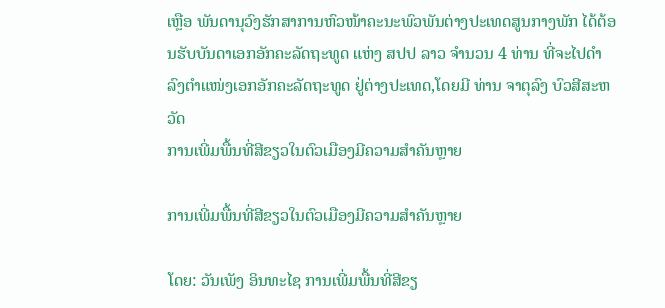ເຫຼືອ ພັນດານຸວົງຮັກສາການຫົວໜ້າຄະນະພົວພັນຕ່າງປະເທດສູນກາງພັກ ໄດ້ຕ້ອນຮັບບັນດາເອກອັກຄະລັດຖະທູດ ແຫ່ງ ສປປ ລາວ ຈໍານວນ 4 ທ່ານ ທີ່ຈະໄປດໍາລົງຕໍາແໜ່ງເອກອັກຄະລັດຖະທູດ ຢູ່ຕ່າງປະເທດ,ໂດຍມີ ທ່ານ ຈາຕຸລົງ ບົວສີສະຫວັດ
ການເພີ່ມພື້ນທີ່ສີຂຽວໃນຕົວເມືອງມີຄວາມສໍາຄັນຫຼາຍ

ການເພີ່ມພື້ນທີ່ສີຂຽວໃນຕົວເມືອງມີຄວາມສໍາຄັນຫຼາຍ

ໂດຍ: ວັນເພັງ ອິນທະໄຊ ການເພີ່ມພື້ນທີ່ສີຂຽ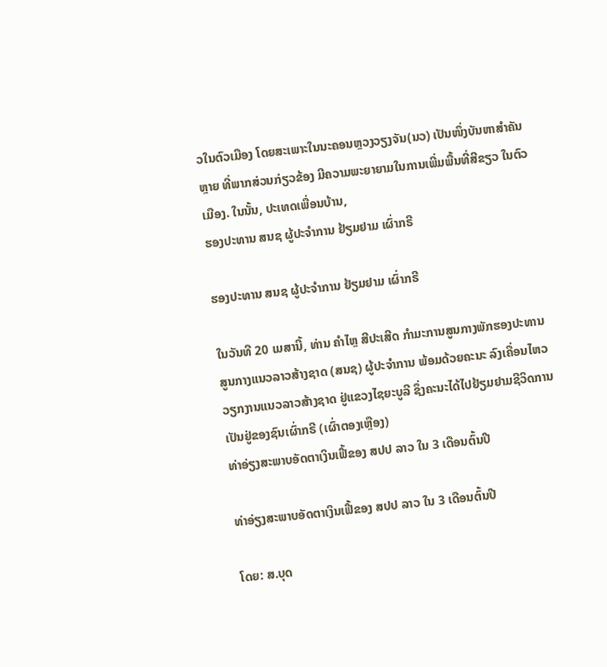ວໃນຕົວເມືອງ ໂດຍສະເພາະໃນນະຄອນຫຼວງວຽງຈັນ(ນວ) ເປັນໜຶ່ງບັນຫາສໍາຄັນຫຼາຍ ທີ່ພາກສ່ວນກ່ຽວຂ້ອງ ມີຄວາມພະຍາຍາມໃນການເພີ່ມພື້ນທີ່ສີຂຽວ ໃນຕົວເມືອງ. ໃນນັ້ນ, ປະເທດເພື່ອນບ້ານ,
ຮອງປະທານ ສນຊ ຜູ້ປະຈໍາການ ຢ້ຽມຢາມ ເຜົ່າກຣີ

ຮອງປະທານ ສນຊ ຜູ້ປະຈໍາການ ຢ້ຽມຢາມ ເຜົ່າກຣີ

ໃນວັນທີ 20 ເມສານີ້, ທ່ານ ຄໍາໄຫຼ ສີປະເສີດ ກໍາມະການສູນກາງພັກຮອງປະທານ ສູນກາງແນວລາວສ້າງຊາດ (ສນຊ) ຜູ້ປະຈໍາການ ພ້ອມດ້ວຍຄະນະ ລົງເຄື່ອນໄຫວວຽກງານແນວລາວສ້າງຊາດ ຢູ່ແຂວງໄຊຍະບູລີ ຊຶ່ງຄະນະໄດ້ໄປຢ້ຽມຢາມຊີວິດການເປັນຢູ່ຂອງຊົນເຜົ່າກຣີ (ເຜົ່າຕອງເຫຼືອງ)
ທ່າອ່ຽງສະພາບອັດຕາເງິນເຟີ້ຂອງ ສປປ ລາວ ໃນ 3 ເດືອນຕົ້ນປີ

ທ່າອ່ຽງສະພາບອັດຕາເງິນເຟີ້ຂອງ ສປປ ລາວ ໃນ 3 ເດືອນຕົ້ນປີ

ໂດຍ: ສ.ບຸດ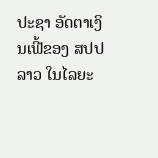ປະຊາ ອັດຕາເງິນເຟີ້ຂອງ ສປປ ລາວ ໃນໄລຍະ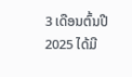3 ເດືອນຕົ້ນປີ 2025 ໄດ້ມີ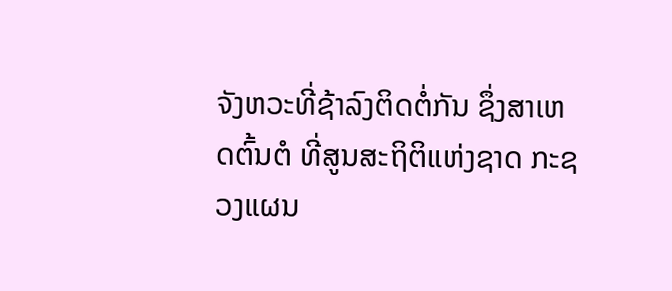ຈັງຫວະທີ່ຊ້າລົງຕິດຕໍ່ກັນ ຊຶ່ງສາເຫດຕົ້ນຕໍ ທີ່ສູນສະຖິຕິແຫ່ງຊາດ ກະຊວງແຜນ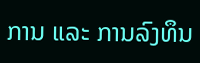ການ ແລະ ການລົງທຶນ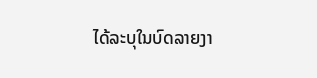ໄດ້ລະບຸໃນບົດລາຍງາ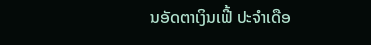ນອັດຕາເງິນເຟີ້ ປະຈໍາເດືອ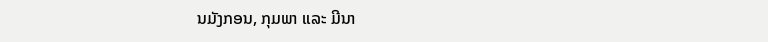ນມັງກອນ, ກຸມພາ ແລະ ມີນາ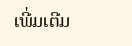ເພີ່ມເຕີມ